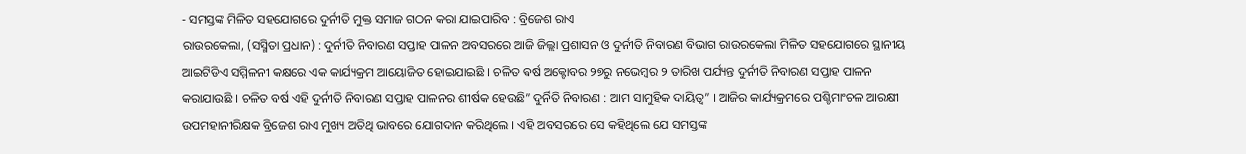- ସମସ୍ତଙ୍କ ମିଳିତ ସହଯୋଗରେ ଦୁର୍ନୀତି ମୁକ୍ତ ସମାଜ ଗଠନ କରା ଯାଇପାରିବ : ବ୍ରିଜେଶ ରାଏ
ରାଉରକେଲା, (ସସ୍ମିତା ପ୍ରଧାନ) : ଦୁର୍ନୀତି ନିବାରଣ ସପ୍ତାହ ପାଳନ ଅବସରରେ ଆଜି ଜିଲ୍ଲା ପ୍ରଶାସନ ଓ ଦୁର୍ନୀତି ନିବାରଣ ବିଭାଗ ରାଉରକେଲା ମିଳିତ ସହଯୋଗରେ ସ୍ଥାନୀୟ ଆଇଟିଡିଏ ସମ୍ମିଳନୀ କକ୍ଷରେ ଏକ କାର୍ଯ୍ୟକ୍ରମ ଆୟୋଜିତ ହୋଇଯାଇଛି । ଚଳିତ ଵର୍ଷ ଅକ୍ଟୋବର ୨୭ରୁ ନଭେମ୍ବର ୨ ତାରିଖ ପର୍ଯ୍ୟନ୍ତ ଦୁର୍ନୀତି ନିବାରଣ ସପ୍ତାହ ପାଳନ କରାଯାଉଛି । ଚଳିତ ବର୍ଷ ଏହି ଦୁର୍ନୀତି ନିବାରଣ ସପ୍ତାହ ପାଳନର ଶୀର୍ଷକ ହେଉଛି” ଦୁର୍ନିତି ନିବାରଣ : ଆମ ସାମୁହିକ ଦାୟିତ୍ୱ” । ଆଜିର କାର୍ଯ୍ୟକ୍ରମରେ ପଶ୍ଚିମାଂଚଳ ଆରକ୍ଷୀ ଉପମହାନୀରିକ୍ଷକ ବ୍ରିଜେଶ ରାଏ ମୁଖ୍ୟ ଅତିଥି ଭାବରେ ଯୋଗଦାନ କରିଥିଲେ । ଏହି ଅବସରରେ ସେ କହିଥିଲେ ଯେ ସମସ୍ତଙ୍କ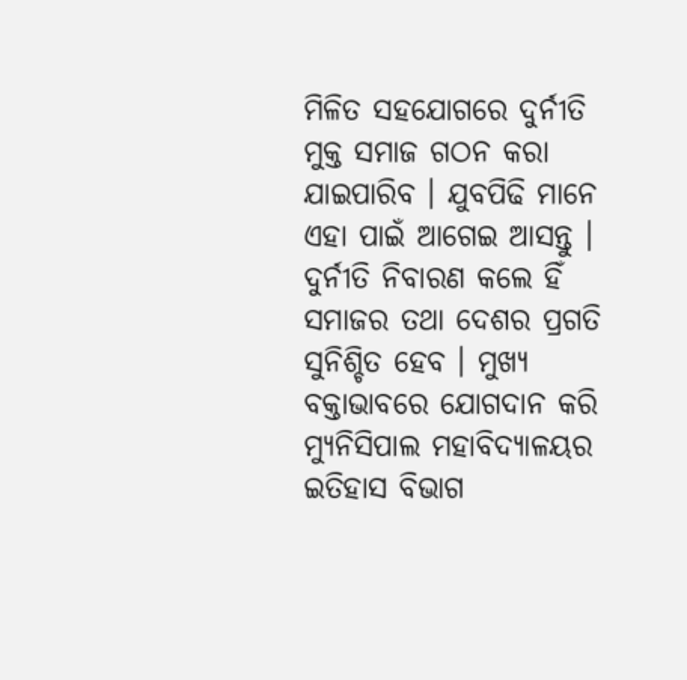ମିଳିତ ସହଯୋଗରେ ଦୁର୍ନୀତି ମୁକ୍ତ ସମାଜ ଗଠନ କରା ଯାଇପାରିବ । ଯୁବପିଢି ମାନେ ଏହା ପାଇଁ ଆଗେଇ ଆସନ୍ତୁ । ଦୁର୍ନୀତି ନିବାରଣ କଲେ ହିଁ ସମାଜର ତଥା ଦେଶର ପ୍ରଗତି ସୁନିଶ୍ଚିତ ହେବ । ମୁଖ୍ୟ ବକ୍ତାଭାବରେ ଯୋଗଦାନ କରି ମ୍ୟୁନିସିପାଲ ମହାବିଦ୍ୟାଳୟର ଇତିହାସ ବିଭାଗ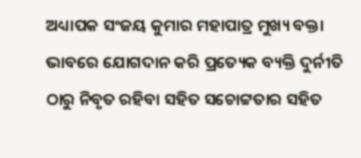ଅଧ୍ୟାପକ ସଂଜୟ କୁମାର ମହାପାତ୍ର ମୁଖ୍ୟ ବକ୍ତା ଭାବରେ ଯୋଗଦାନ କରି ପ୍ରତ୍ୟେକ ବ୍ୟକ୍ତି ଦୁର୍ନୀତି ଠାରୁ ନିବୃତ ରହିବା ସହିତ ସଚୋଟ୍ଟତାର ସହିତ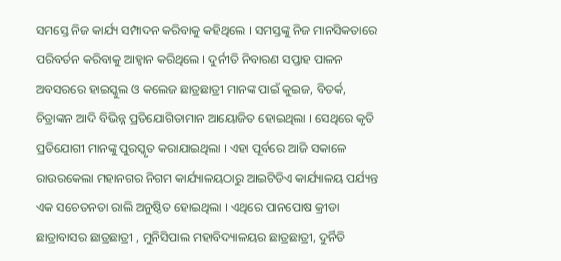ସମସ୍ତେ ନିଜ କାର୍ଯ୍ୟ ସମ୍ପାଦନ କରିବାକୁ କହିଥିଲେ । ସମସ୍ତଙ୍କୁ ନିଜ ମାନସିକତାରେ ପରିବର୍ତନ କରିବାକୁ ଆହ୍ୱାନ କରିଥିଲେ । ଦୁର୍ନୀତି ନିବାରଣ ସପ୍ତାହ ପାଳନ ଅବସରରେ ହାଇସ୍କୁଲ ଓ କଲେଜ ଛାତ୍ରଛାତ୍ରୀ ମାନଙ୍କ ପାଇଁ କୁଇଜ, ବିତର୍କ, ଚିତ୍ରାଙ୍କନ ଆଦି ବିଭିନ୍ନ ପ୍ରତିଯୋଗିତାମାନ ଆୟୋଜିତ ହୋଇଥିଲା । ସେଥିରେ କୃତି ପ୍ରତିଯୋଗୀ ମାନଙ୍କୁ ପୁରସ୍କୃତ କରାଯାଇଥିଲା । ଏହା ପୂର୍ବରେ ଆଜି ସକାଳେ ରାଉରକେଲା ମହାନଗର ନିଗମ କାର୍ଯ୍ୟାଳୟଠାରୁ ଆଇଟିଡିଏ କାର୍ଯ୍ୟାଳୟ ପର୍ଯ୍ୟନ୍ତ ଏକ ସଚେତନତା ରାଲି ଅନୁଷ୍ଠିତ ହୋଇଥିଲା । ଏଥିରେ ପାନପୋଷ କ୍ରୀଡା ଛାତ୍ରାବାସର ଛାତ୍ରଛାତ୍ରୀ , ମୁନିସିପାଲ ମହାବିଦ୍ୟାଳୟର ଛାତ୍ରଛାତ୍ରୀ, ଦୁର୍ନିତି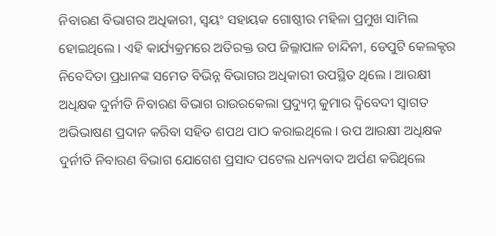ନିବାରଣ ବିଭାଗର ଅଧିକାରୀ, ସ୍ଵୟଂ ସହାୟକ ଗୋଷ୍ଠୀର ମହିଳା ପ୍ରମୁଖ ସାମିଲ ହୋଇଥିଲେ । ଏହି କାର୍ଯ୍ୟକ୍ରମରେ ଅତିରକ୍ତ ଉପ ଜିଲ୍ଳାପାଳ ଚାନ୍ଦିନୀ, ଡେପୁଟି କେଲକ୍ଟର ନିବେଦିତା ପ୍ରଧାନଙ୍କ ସମେତ ବିଭିନ୍ନ ବିଭାଗର ଅଧିକାରୀ ଉପସ୍ଥିତ ଥିଲେ । ଆରକ୍ଷୀ ଅଧିକ୍ଷକ ଦୁର୍ନୀତି ନିବାରଣ ବିଭାଗ ରାଉରକେଲା ପ୍ରଦ୍ୟୁମ୍ନ କୁମାର ଦ୍ୱିବେଦୀ ସ୍ୱାଗତ ଅଭିଭାଷଣ ପ୍ରଦାନ କରିବା ସହିତ ଶପଥ ପାଠ କରାଇଥିଲେ । ଉପ ଆରକ୍ଷୀ ଅଧିକ୍ଷକ ଦୁର୍ନୀତି ନିବାରଣ ବିଭାଗ ଯୋଗେଶ ପ୍ରସାଦ ପଟେଲ ଧନ୍ୟବାଦ ଅର୍ପଣ କରିଥିଲେ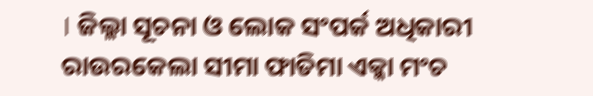। ଜିଲ୍ଳା ସୂଚନା ଓ ଲୋକ ସଂପର୍କ ଅଧିକାରୀ ରାଉରକେଲା ସୀମା ଫାତିମା ଏକ୍କା ମଂଚ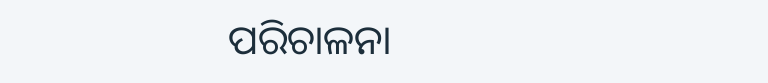ପରିଚାଳନା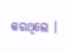କରଥିଲେ ।